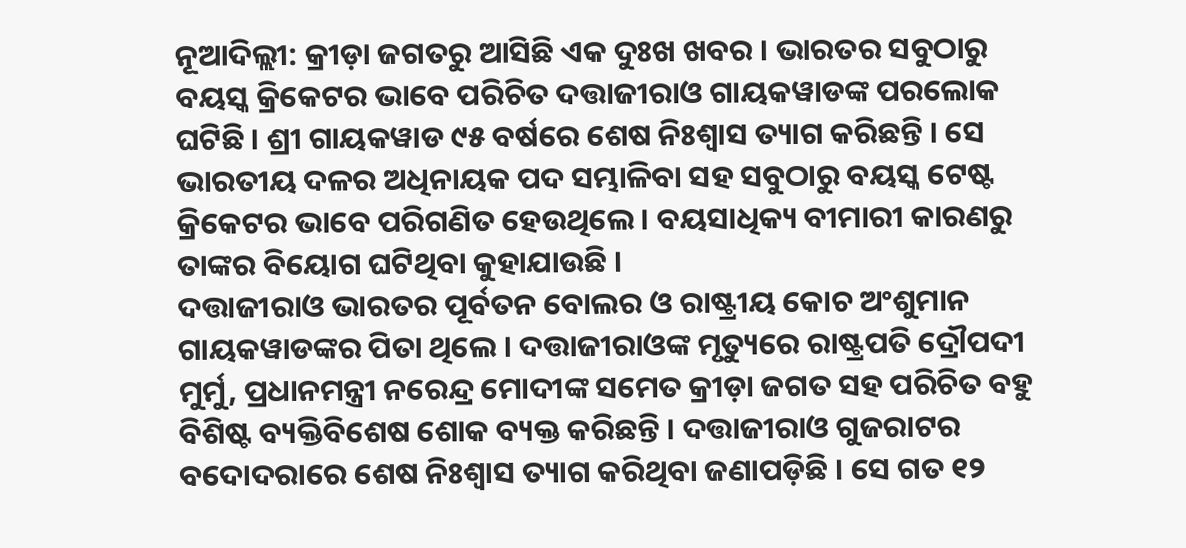ନୂଆଦିଲ୍ଲୀ: କ୍ରୀଡ଼ା ଜଗତରୁ ଆସିଛି ଏକ ଦୁଃଖ ଖବର । ଭାରତର ସବୁଠାରୁ ବୟସ୍କ କ୍ରିକେଟର ଭାବେ ପରିଚିତ ଦତ୍ତାଜୀରାଓ ଗାୟକୱାଡଙ୍କ ପରଲୋକ ଘଟିଛି । ଶ୍ରୀ ଗାୟକୱାଡ ୯୫ ବର୍ଷରେ ଶେଷ ନିଃଶ୍ୱାସ ତ୍ୟାଗ କରିଛନ୍ତି । ସେ ଭାରତୀୟ ଦଳର ଅଧିନାୟକ ପଦ ସମ୍ଭାଳିବା ସହ ସବୁଠାରୁ ବୟସ୍କ ଟେଷ୍ଟ କ୍ରିକେଟର ଭାବେ ପରିଗଣିତ ହେଉଥିଲେ । ବୟସାଧିକ୍ୟ ବୀମାରୀ କାରଣରୁ ତାଙ୍କର ବିୟୋଗ ଘଟିଥିବା କୁହାଯାଉଛି ।
ଦତ୍ତାଜୀରାଓ ଭାରତର ପୂର୍ବତନ ବୋଲର ଓ ରାଷ୍ଟ୍ରୀୟ କୋଚ ଅଂଶୁମାନ ଗାୟକୱାଡଙ୍କର ପିତା ଥିଲେ । ଦତ୍ତାଜୀରାଓଙ୍କ ମୃତ୍ୟୁରେ ରାଷ୍ଟ୍ରପତି ଦ୍ରୌପଦୀ ମୁର୍ମୁ, ପ୍ରଧାନମନ୍ତ୍ରୀ ନରେନ୍ଦ୍ର ମୋଦୀଙ୍କ ସମେତ କ୍ରୀଡ଼ା ଜଗତ ସହ ପରିଚିତ ବହୁ ବିଶିଷ୍ଟ ବ୍ୟକ୍ତିବିଶେଷ ଶୋକ ବ୍ୟକ୍ତ କରିଛନ୍ତି । ଦତ୍ତାଜୀରାଓ ଗୁଜରାଟର ବଦୋଦରାରେ ଶେଷ ନିଃଶ୍ୱାସ ତ୍ୟାଗ କରିଥିବା ଜଣାପଡ଼ିଛି । ସେ ଗତ ୧୨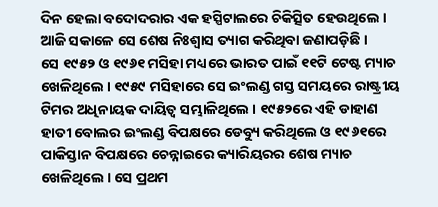ଦିନ ହେଲା ବଦୋଦରାର ଏକ ହସ୍ପିଟାଲରେ ଚିକିତ୍ସିତ ହେଉଥିଲେ । ଆଜି ସକାଳେ ସେ ଶେଷ ନିଃଶ୍ୱାସ ତ୍ୟାଗ କରିଥିବା ଜଣାପଡ଼ିଛି ।
ସେ ୧୯୫୨ ଓ ୧୯୬୧ ମସିହା ମଧ୍ୟରେ ଭାରତ ପାଇଁ ୧୧ଟି ଟେଷ୍ଟ ମ୍ୟାଚ ଖେଳିଥିଲେ । ୧୯୫୯ ମସିହାରେ ସେ ଇଂଲଣ୍ଡ ଗସ୍ତ ସମୟରେ ରାଷ୍ଟ୍ରୀୟ ଟିମର ଅଧିନାୟକ ଦାୟିତ୍ୱ ସମ୍ଭାଳିଥିଲେ । ୧୯୫୨ରେ ଏହି ଡାହାଣ ହାତୀ ବୋଲର ଇଂଲଣ୍ଡ ବିପକ୍ଷରେ ଡେବ୍ୟୁ କରିଥିଲେ ଓ ୧୯୬୧ରେ ପାକିସ୍ତାନ ବିପକ୍ଷରେ ଚେନ୍ନାଇରେ କ୍ୟାରିୟରର ଶେଷ ମ୍ୟାଚ ଖେଳିଥିଲେ । ସେ ପ୍ରଥମ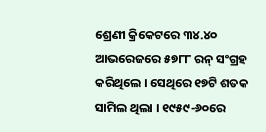ଶ୍ରେଣୀ କ୍ରିକେଟରେ ୩୪.୪୦ ଆଭରେଜରେ ୫୭୮୮ ରନ୍ ସଂଗ୍ରହ କରିଥିଲେ । ସେଥିରେ ୧୭ଟି ଶତକ ସାମିଲ ଥିଲା । ୧୯୫୯-୬୦ରେ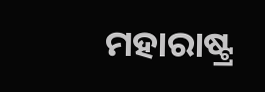ମହାରାଷ୍ଟ୍ର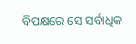ବିପକ୍ଷରେ ସେ ସର୍ବାଧିକ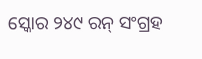ସ୍କୋର ୨୪୯ ରନ୍ ସଂଗ୍ରହ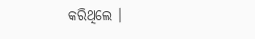କରିଥିଲେ ।